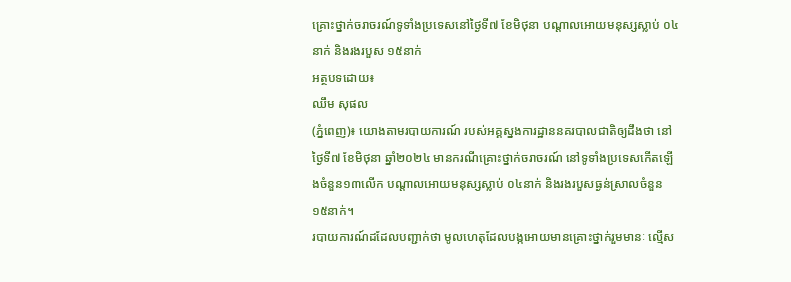គ្រោះថ្នាក់ចរាចរណ៍ទូទាំងប្រទេសនៅថ្ងៃទី៧ ខែមិថុនា បណ្តាលអោយមនុស្សស្លាប់ ០៤នាក់ និងរងរបួស ១៥នាក់
អត្ថបទដោយ៖
ឈឹម សុផល
(ភ្នំពេញ)៖ យោងតាមរបាយការណ៍ របស់អគ្គស្នងការដ្ឋាននគរបាលជាតិឲ្យដឹងថា នៅថ្ងៃទី៧ ខែមិថុនា ឆ្នាំ២០២៤ មានករណីគ្រោះថ្នាក់ចរាចរណ៍ នៅទូទាំងប្រទេសកើតឡើងចំនួន១៣លើក បណ្តាលអោយមនុស្សស្លាប់ ០៤នាក់ និងរងរបួសធ្ងន់ស្រាលចំនួន ១៥នាក់។
របាយការណ៍ដដែលបញ្ជាក់ថា មូលហេតុដែលបង្កអោយមានគ្រោះថ្នាក់រួមមានៈ ល្មើស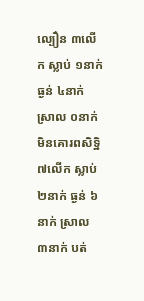ល្បឿន ៣លើក ស្លាប់ ១នាក់ ធ្ងន់ ៤នាក់ ស្រាល ០នាក់ មិនគោរពសិទិ្ឋ ៧លើក ស្លាប់ ២នាក់ ធ្ងន់ ៦នាក់ ស្រាល ៣នាក់ បត់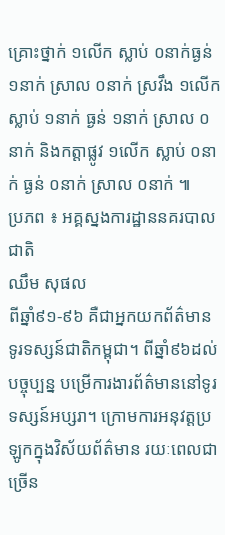គ្រោះថ្នាក់ ១លើក ស្លាប់ ០នាក់ធ្ងន់ ១នាក់ ស្រាល ០នាក់ ស្រវឹង ១លើក ស្លាប់ ១នាក់ ធ្ងន់ ១នាក់ ស្រាល ០នាក់ និងកត្តាផ្លូវ ១លើក ស្លាប់ ០នាក់ ធ្ងន់ ០នាក់ ស្រាល ០នាក់ ៕
ប្រភព ៖ អគ្គស្នងការដ្ឋាននគរបាលជាតិ
ឈឹម សុផល
ពីឆ្នាំ៩១-៩៦ គឺជាអ្នកយកព័ត៌មាន ទូរទស្សន៍ជាតិកម្ពុជា។ ពីឆ្នាំ៩៦ដល់បច្ចុប្បន្ន បម្រើការងារព័ត៌មាននៅទូរទស្សន៍អប្សរា។ ក្រោមការអនុវត្តប្រឡូកក្នុងវិស័យព័ត៌មាន រយៈពេលជាច្រើន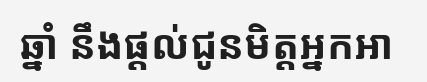ឆ្នាំ នឹងផ្ដល់ជូនមិត្តអ្នកអា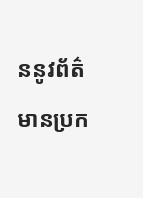ននូវព័ត៌មានប្រក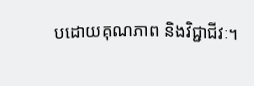បដោយគុណភាព និងវិជ្ជាជីវៈ។